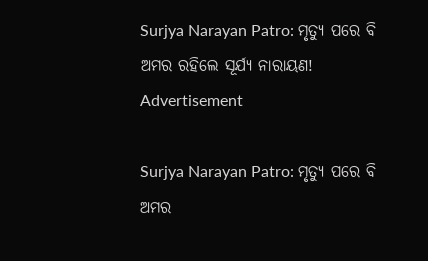Surjya Narayan Patro: ମୃତ୍ୟୁ ପରେ ବି ଅମର ରହିଲେ ସୂର୍ଯ୍ୟ ନାରାୟଣ!
Advertisement

Surjya Narayan Patro: ମୃତ୍ୟୁ ପରେ ବି ଅମର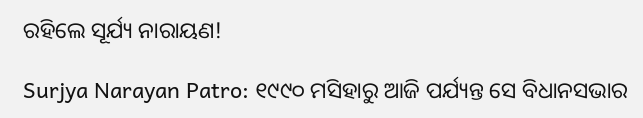ରହିଲେ ସୂର୍ଯ୍ୟ ନାରାୟଣ!

Surjya Narayan Patro: ୧୯୯୦ ମସିହାରୁ ଆଜି ପର୍ଯ୍ୟନ୍ତ ସେ ବିଧାନସଭାର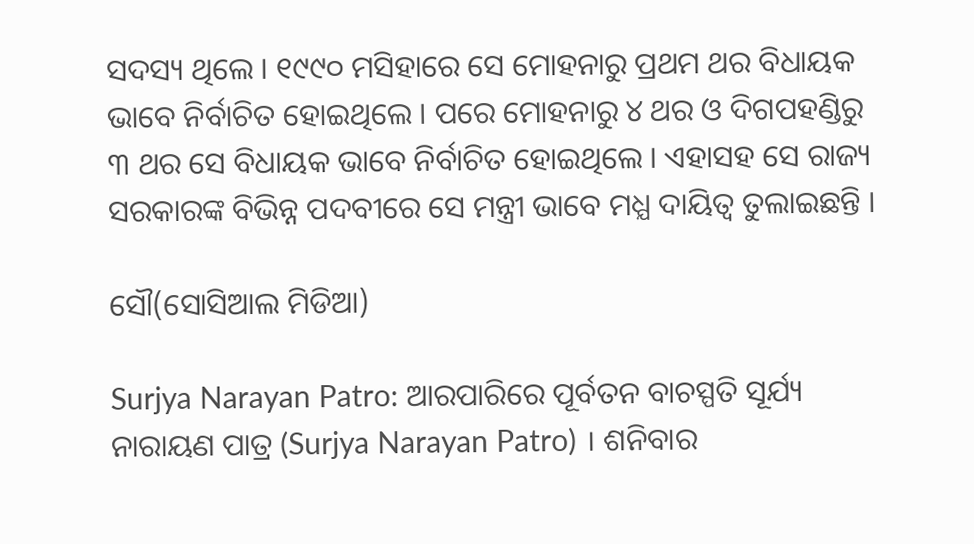ସଦସ୍ୟ ଥିଲେ । ୧୯୯୦ ମସିହାରେ ସେ ମୋହନାରୁ ପ୍ରଥମ ଥର ବିଧାୟକ ଭାବେ ନିର୍ବାଚିତ ହୋଇଥିଲେ । ପରେ ମୋହନାରୁ ୪ ଥର ଓ ଦିଗପହଣ୍ଡିରୁ ୩ ଥର ସେ ବିଧାୟକ ଭାବେ ନିର୍ବାଚିତ ହୋଇଥିଲେ । ଏହାସହ ସେ ରାଜ୍ୟ ସରକାରଙ୍କ ବିଭିନ୍ନ ପଦବୀରେ ସେ ମନ୍ତ୍ରୀ ଭାବେ ମଧ୍ଯ ଦାୟିତ୍ବ ତୁଲାଇଛନ୍ତି ।

ସୌ(ସୋସିଆଲ ମିଡିଆ)

Surjya Narayan Patro: ଆରପାରିରେ ପୂର୍ବତନ ବାଚସ୍ପତି ସୂର୍ଯ୍ୟ ନାରାୟଣ ପାତ୍ର (Surjya Narayan Patro) । ଶନିବାର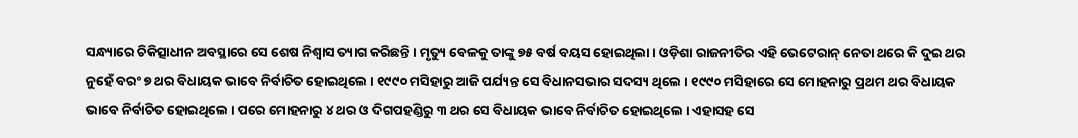ସନ୍ଧ୍ୟାରେ ଚିକିତ୍ସାଧୀନ ଅବସ୍ଥାରେ ସେ ଶେଷ ନିଶ୍ବାସ ତ୍ୟାଗ କରିଛନ୍ତି । ମୃତ୍ୟୁ ବେଳକୁ ତାଙ୍କୁ ୭୫ ବର୍ଷ ବୟସ ହୋଇଥିଲା । ଓଡ଼ିଶା ରାଜନୀତିର ଏହି ଭେଟେରାନ୍ ନେତା ଥରେ କି ଦୁଇ ଥର ନୁହେଁ ବରଂ ୭ ଥର ବିଧାୟକ ଭାବେ ନିର୍ବାଚିତ ହୋଇଥିଲେ । ୧୯୯୦ ମସିହାରୁ ଆଜି ପର୍ଯ୍ୟନ୍ତ ସେ ବିଧାନସଭାର ସଦସ୍ୟ ଥିଲେ । ୧୯୯୦ ମସିହାରେ ସେ ମୋହନାରୁ ପ୍ରଥମ ଥର ବିଧାୟକ ଭାବେ ନିର୍ବାଚିତ ହୋଇଥିଲେ । ପରେ ମୋହନାରୁ ୪ ଥର ଓ ଦିଗପହଣ୍ଡିରୁ ୩ ଥର ସେ ବିଧାୟକ ଭାବେ ନିର୍ବାଚିତ ହୋଇଥିଲେ । ଏହାସହ ସେ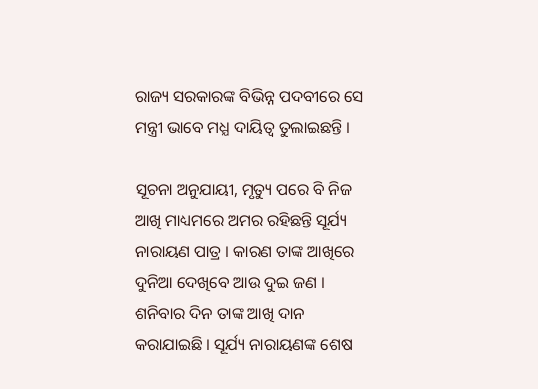ରାଜ୍ୟ ସରକାରଙ୍କ ବିଭିନ୍ନ ପଦବୀରେ ସେ ମନ୍ତ୍ରୀ ଭାବେ ମଧ୍ଯ ଦାୟିତ୍ବ ତୁଲାଇଛନ୍ତି ।

ସୂଚନା ଅନୁଯାୟୀ, ମୃତ୍ୟୁ ପରେ ବି ନିଜ ଆଖି ମାଧ୍ୟମରେ ଅମର ରହିଛନ୍ତି ସୂର୍ଯ୍ୟ ନାରାୟଣ ପାତ୍ର । କାରଣ ତାଙ୍କ ଆଖିରେ ଦୁନିଆ ଦେଖିବେ ଆଉ ଦୁଇ ଜଣ । ଶନିବାର ଦିନ ତାଙ୍କ ଆଖି ଦାନ କରାଯାଇଛି । ସୂର୍ଯ୍ୟ ନାରାୟଣଙ୍କ ଶେଷ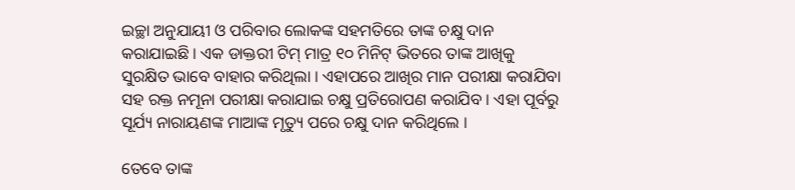ଇଚ୍ଛା ଅନୁଯାୟୀ ଓ ପରିବାର ଲୋକଙ୍କ ସହମତିରେ ତାଙ୍କ ଚକ୍ଷୁ ଦାନ କରାଯାଇଛି । ଏକ ଡାକ୍ତରୀ ଟିମ୍ ମାତ୍ର ୧୦ ମିନିଟ୍ ଭିତରେ ତାଙ୍କ ଆଖିକୁ ସୁରକ୍ଷିତ ଭାବେ ବାହାର କରିଥିଲା । ଏହାପରେ ଆଖିର ମାନ ପରୀକ୍ଷା କରାଯିବା ସହ ରକ୍ତ ନମୂନା ପରୀକ୍ଷା କରାଯାଇ ଚକ୍ଷୁ ପ୍ରତିରୋପଣ କରାଯିବ । ଏହା ପୂର୍ବରୁ ସୂର୍ଯ୍ୟ ନାରାୟଣଙ୍କ ମାଆଙ୍କ ମୃତ୍ୟୁ ପରେ ଚକ୍ଷୁ ଦାନ କରିଥିଲେ ।

ତେବେ ତାଙ୍କ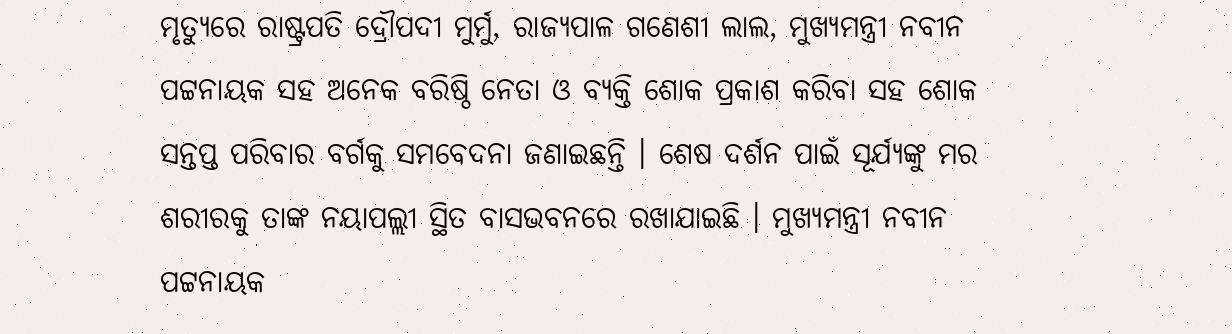ମୃତ୍ୟୁରେ ରାଷ୍ଟ୍ରପତି ଦ୍ରୌପଦୀ ମୁର୍ମୁ, ରାଜ୍ୟପାଳ ଗଣେଶୀ ଲାଲ, ମୁଖ୍ୟମନ୍ତ୍ରୀ ନବୀନ ପଟ୍ଟନାୟକ ସହ ଅନେକ ବରିଷ୍ଠି ନେତା ଓ ବ୍ୟକ୍ତି ଶୋକ ପ୍ରକାଶ କରିବା ସହ ଶୋକ ସନ୍ତପ୍ତ ପରିବାର ବର୍ଗକୁ ସମବେଦନା ଜଣାଇଛନ୍ତି । ଶେଷ ଦର୍ଶନ ପାଇଁ ସୂର୍ଯ୍ୟଙ୍କୁ ମର ଶରୀରକୁ ତାଙ୍କ ନୟାପଲ୍ଲୀ ସ୍ଥିତ ବାସଭବନରେ ରଖାଯାଇଛି । ମୁଖ୍ୟମନ୍ତ୍ରୀ ନବୀନ ପଟ୍ଟନାୟକ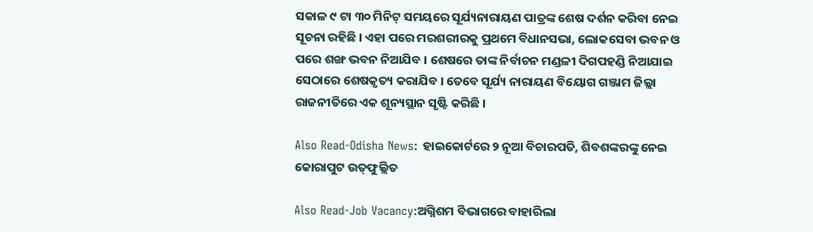ସକାଳ ୯ ଟା ୩୦ ମିନିଟ୍ ସମୟରେ ସୂର୍ଯ୍ୟନାରାୟଣ ପାତ୍ରଙ୍କ ଶେଷ ଦର୍ଶନ କରିବା ନେଇ ସୂଚନା ରହିଛି । ଏହା ପରେ ମରଶରୀରକୁ ପ୍ରଥମେ ବିଧାନସଭା, ଲୋକସେବା ଭବନ ଓ ପରେ ଶଙ୍ଖ ଭବନ ନିଆଯିବ । ଶେଷରେ ତାଙ୍କ ନିର୍ବାଚନ ମଣ୍ଡଳୀ ଦିଗପହଣ୍ଡି ନିଆଯାଇ ସେଠାରେ ଶେଷକୃତ୍ୟ କରାଯିବ । ତେବେ ସୂର୍ଯ୍ୟ ନାରାୟଣ ବିୟୋଗ ଗଞ୍ଜାମ ଜିଲ୍ଲା ରାଜନୀତିରେ ଏକ ଶୂନ୍ୟସ୍ଥାନ ସୃଷ୍ଟି କରିଛି ।

Also Read-Odisha News: ହାଇକୋର୍ଟରେ ୨ ନୂଆ ବିଚାରପତି, ଶିବଶଙ୍କରଙ୍କୁ ନେଇ କୋରାପୁଟ ଉତ୍‍ଫୁଲ୍ଲିତ

Also Read-Job Vacancy:ଅଗ୍ନିଶମ ବିଭାଗରେ ବାହାରିଲା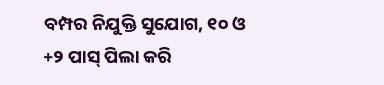ବମ୍ପର ନିଯୁକ୍ତି ସୁଯୋଗ, ୧୦ ଓ +୨ ପାସ୍ ପିଲା କରି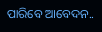ପାରିବେ ଆବେଦନ..